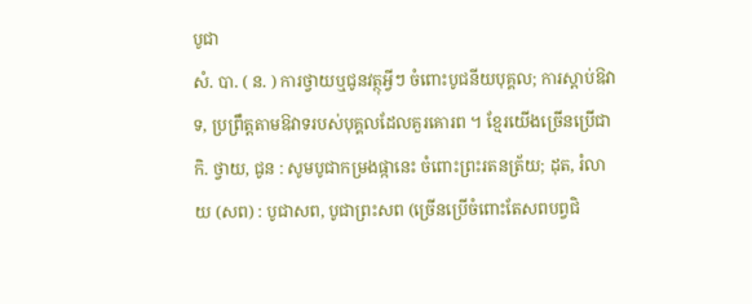បូជា
សំ. បា. ( ន. ) ការថ្វាយឬជូនវត្ថុអ្វីៗ ចំពោះបូជនីយបុគ្គល; ការស្ដាប់ឱវាទ, ប្រព្រឹត្តតាមឱវាទរបស់បុគ្គលដែលគួរគោរព ។ ខ្មែរយើងច្រើនប្រើជា កិ. ថ្វាយ, ជូន : សូមបូជាកម្រងផ្កានេះ ចំពោះព្រះរតនត្រ័យ; ដុត, រំលាយ (សព) : បូជាសព, បូជាព្រះសព (ច្រើនប្រើចំពោះតែសពបព្វជិ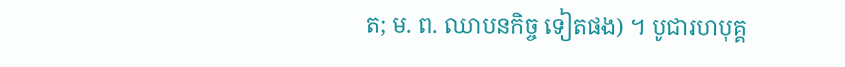ត; ម. ព. ឈាបនកិច្ច ទៀតផង) ។ បូជារហបុគ្គ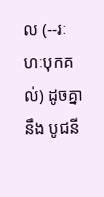ល (--រៈហៈបុកគល់) ដូចគ្នានឹង បូជនី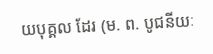យបុគ្គល ដែរ (ម. ព. បូជនីយៈ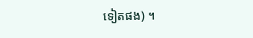ទៀតផង) ។